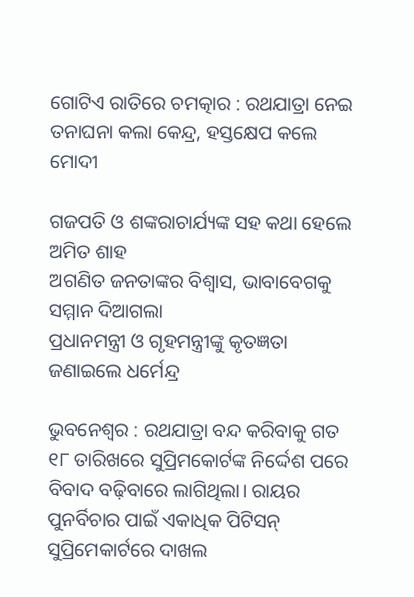ଗୋଟିଏ ରାତିରେ ଚମତ୍କାର : ରଥଯାତ୍ରା ନେଇ ତନାଘନା କଲା କେନ୍ଦ୍ର, ହସ୍ତକ୍ଷେପ କଲେ ମୋଦୀ

ଗଜପତି ଓ ଶଙ୍କରାଚାର୍ଯ୍ୟଙ୍କ ସହ କଥା ହେଲେ ଅମିତ ଶାହ
ଅଗଣିତ ଜନତାଙ୍କର ବିଶ୍ୱାସ, ଭାବାବେଗକୁ ସମ୍ମାନ ଦିଆଗଲା
ପ୍ରଧାନମନ୍ତ୍ରୀ ଓ ଗୃହମନ୍ତ୍ରୀଙ୍କୁ କୃତଜ୍ଞତା ଜଣାଇଲେ ଧର୍ମେନ୍ଦ୍ର

ଭୁବନେଶ୍ବର : ରଥଯାତ୍ରା ବନ୍ଦ କରିବାକୁ ଗତ ୧୮ ତାରିଖରେ ସୁପ୍ରିମକୋର୍ଟଙ୍କ ନିର୍ଦ୍ଦେଶ ପରେ ବିବାଦ ବଢ଼ିବାରେ ଲାଗିଥିଲା। ରାୟର ପୁନର୍ବିଚାର ପାଇଁ ଏକାଧିକ ପିଟିସନ୍ ସୁପ୍ରିମ‌େକାର୍ଟରେ ଦାଖଲ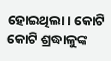ହୋଇଥିଲା। କୋଟି କୋଟି ଶ୍ରଦ୍ଧାଳୁଙ୍କ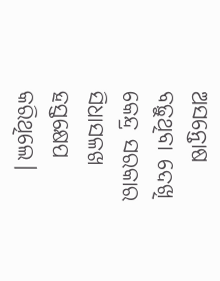ଅସନ୍ତୋଷ ବଢ଼ୁଥିବା ଦେଖି କେନ୍ଦ୍ର ସରକାର ସିଧାସଳଖ ହସ୍ତକ୍ଷେପ କରିଥିଲେ।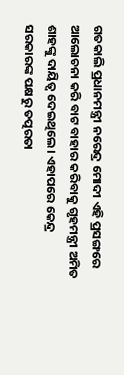ଗତକାଲି ପ୍ରଧାନମନ୍ତ୍ରୀ ନରେନ୍ଦ୍ର ମୋଦୀ ଏହି ପ୍ରସଙ୍ଗରେ ଆଲୋଚନା କରି ବାଟ ବାହାର କରିବାକୁ ଗୃହମନ୍ତ୍ରୀ ଅମିତ ଶାହଙ୍କୁ ଦାୟିତ୍ବ ଦେଇଥିଲେ। ଏହାପରେ କେନ୍ଦ୍ର ସରକାରଙ୍କ ପକ୍ଷରୁ ତତ୍ପରତା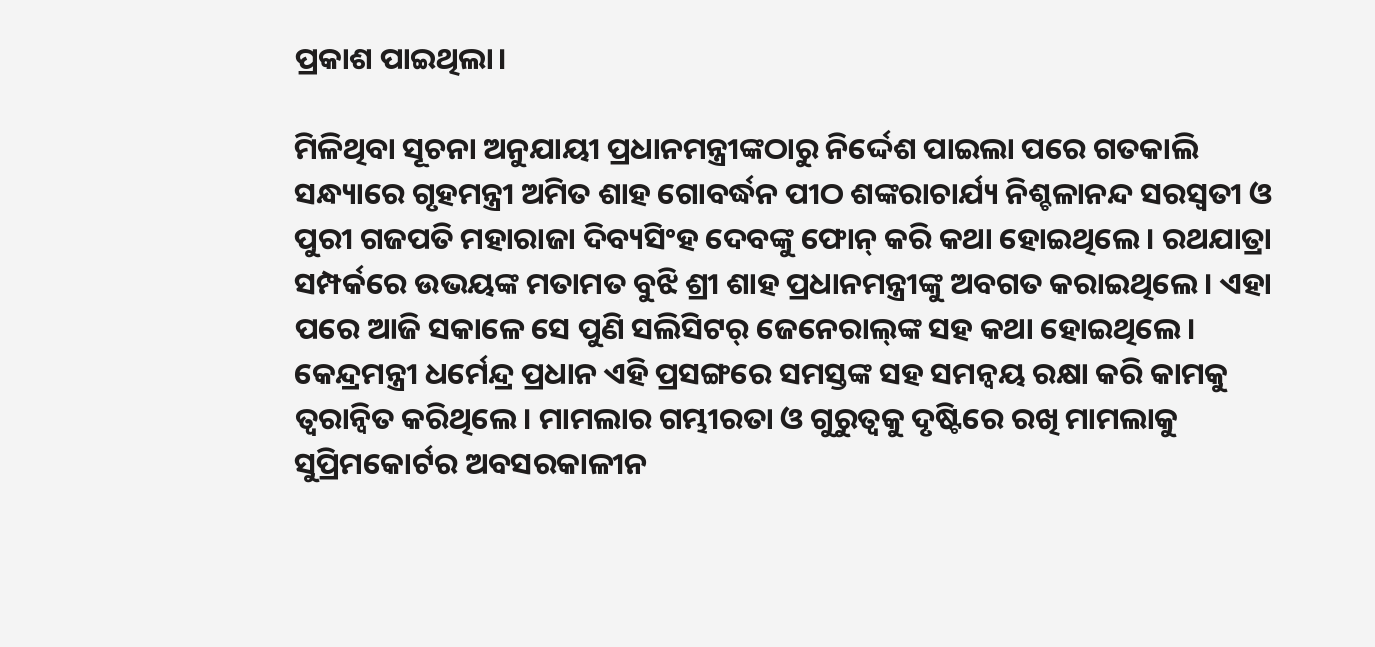ପ୍ରକାଶ ପାଇଥିଲା।

ମିଳିଥିବା ସୂଚନା ଅନୁଯାୟୀ ପ୍ରଧାନମନ୍ତ୍ରୀଙ୍କଠାରୁ ନିର୍ଦ୍ଦେଶ ପାଇଲା ପରେ ଗତକାଲି ସନ୍ଧ୍ୟାରେ ଗୃହମନ୍ତ୍ରୀ ଅମିତ ଶାହ ଗୋବର୍ଦ୍ଧନ ପୀଠ ଶଙ୍କରାଚାର୍ଯ୍ୟ ନିଶ୍ଚଳାନନ୍ଦ ସରସ୍ବତୀ ଓ ପୁରୀ ଗଜପତି ମହାରାଜା ଦିବ୍ୟସିଂହ ଦେବଙ୍କୁ ଫୋନ୍ କରି କଥା ହୋଇଥିଲେ। ରଥଯାତ୍ରା ସମ୍ପର୍କରେ ଉଭୟଙ୍କ ମତାମତ ବୁଝି ଶ୍ରୀ ଶାହ ପ୍ରଧାନମନ୍ତ୍ରୀଙ୍କୁ ଅବଗତ କରାଇଥିଲେ। ଏହା ପରେ ଆଜି ସକାଳେ ସେ ପୁଣି ସଲିସିଟର୍‌ ଜେନେରାଲ୍‌ଙ୍କ ସହ କଥା ହୋଇଥିଲେ। କେନ୍ଦ୍ରମନ୍ତ୍ରୀ ଧର୍ମେନ୍ଦ୍ର ପ୍ରଧାନ ଏହି ପ୍ରସଙ୍ଗରେ ସମସ୍ତଙ୍କ ସହ ସମନ୍ବୟ ରକ୍ଷା କରି କାମକୁ ତ୍ବରାନ୍ବିତ କରିଥିଲେ। ମାମଲାର ଗମ୍ଭୀରତା ଓ ଗୁରୁତ୍ବକୁ ଦୃଷ୍ଟିରେ ରଖି ମାମଲାକୁ ସୁପ୍ରିମକୋର୍ଟର ଅବସରକାଳୀନ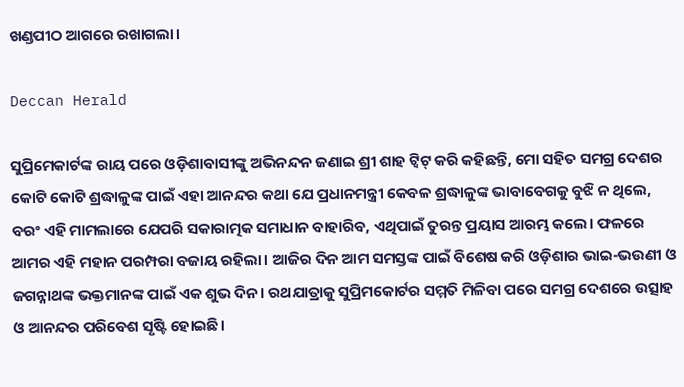ଖଣ୍ଡପୀଠ ଆଗରେ ରଖାଗଲା।

Deccan Herald

ସୁପ୍ରିମ‌େକାର୍ଟଙ୍କ ରାୟ ପରେ ଓଡ଼ିଶାବାସୀଙ୍କୁ ଅଭିନନ୍ଦନ ଜଣାଇ ଶ୍ରୀ ଶାହ ଟ୍ବିଟ୍‌ କରି କହିଛନ୍ତି, ମୋ ସହିତ ସମଗ୍ର ଦେଶର କୋଟି ‌କୋଟି ଶ୍ରଦ୍ଧାଳୁଙ୍କ ପାଇଁ ଏହା ଆନନ୍ଦର କଥା ଯେ ପ୍ରଧାନମନ୍ତ୍ରୀ କେବଳ ଶ୍ରଦ୍ଧାଳୁଙ୍କ ଭାବାବେଗକୁ ବୁଝି ନ ଥିଲେ, ବରଂ ‌ଏହି ମାମଲାରେ ଯେପରି ସକାରାତ୍ମକ ସମାଧାନ ବାହାରିବ, ଏଥିପାଇଁ ତୁରନ୍ତ ପ୍ରୟାସ ଆରମ୍ଭ କଲେ। ଫଳରେ ଆମର ଏହି ମହାନ ପରମ୍ପରା ବଜାୟ ରହିଲା। ଆଜିର ଦିନ ଆମ ସମସ୍ତଙ୍କ ପାଇଁ ବିଶେଷ କରି ଓଡ଼ିଶାର ଭାଇ-ଭଉଣୀ ଓ ଜଗନ୍ନାଥଙ୍କ ଭକ୍ତମାନଙ୍କ ପାଇଁ ଏକ ଶୁଭ ଦିନ। ରଥଯାତ୍ରାକୁ ସୁପ୍ରିମକୋର୍ଟର ସମ୍ମତି ମିଳିବା ପରେ ସମଗ୍ର ଦେଶରେ ଉତ୍ସାହ ଓ ଆନନ୍ଦର ପରିବେଶ ସୃଷ୍ଟି ହୋଇଛି।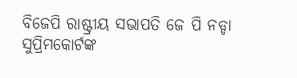ବିଜେପି ରାଷ୍ଟ୍ରୀୟ ସଭାପତି ଜେ ପି ନଡ୍ଡା ସୁପ୍ରିମକୋର୍ଟଙ୍କ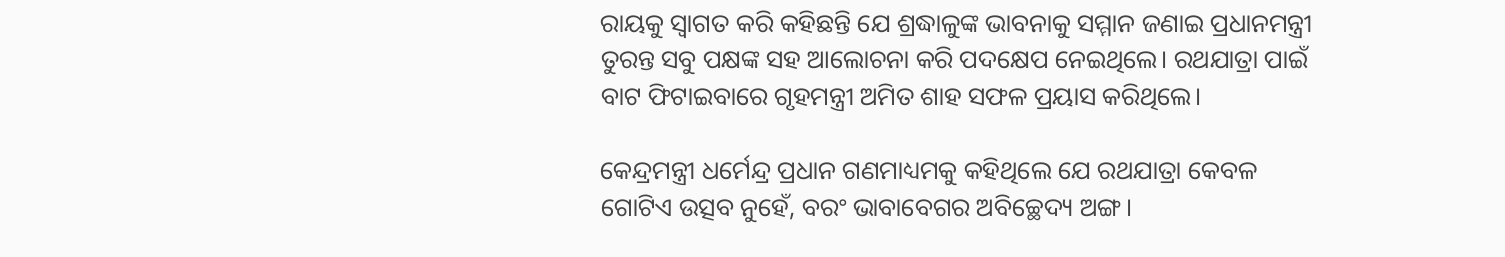ରାୟକୁ ସ୍ବାଗତ କରି କହିଛନ୍ତି ‌ଯେ ଶ୍ରଦ୍ଧାଳୁଙ୍କ ଭାବନାକୁ ସମ୍ମାନ ଜଣାଇ ପ୍ରଧାନମନ୍ତ୍ରୀ ତୁରନ୍ତ ସବୁ ପକ୍ଷଙ୍କ ସହ ଆଲୋଚନା କରି ପଦକ୍ଷେପ ନେଇଥିଲେ। ରଥଯାତ୍ରା ପାଇଁ ବାଟ ଫିଟାଇବାରେ ଗୃହମନ୍ତ୍ରୀ ଅମିତ ଶାହ ସଫଳ ପ୍ରୟାସ କରିଥିଲେ।

କେନ୍ଦ୍ରମନ୍ତ୍ରୀ ଧର୍ମେନ୍ଦ୍ର ପ୍ରଧାନ ଗଣମାଧ୍ୟମକୁ କହିଥିଲେ ଯେ ରଥଯାତ୍ରା କେବଳ ଗୋଟିଏ ଉତ୍ସବ ନୁହେଁ, ବରଂ ଭାବାବେଗର ଅବିଚ୍ଛେଦ୍ୟ ଅଙ୍ଗ।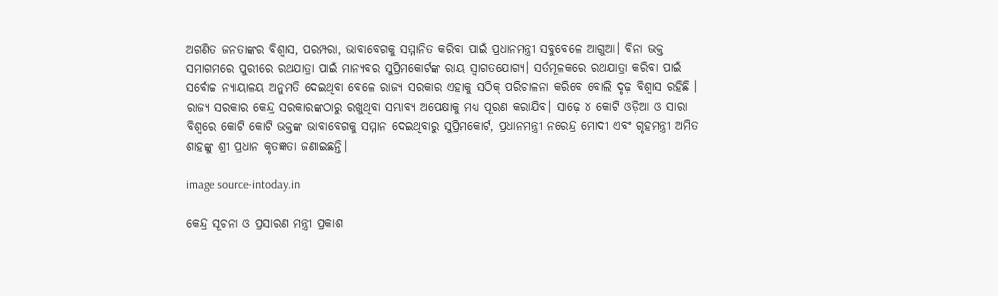ଅଗଣିତ ଜନତାଙ୍କର ବିଶ୍ୱାସ, ପରମ୍ପରା, ଭାବାବେଗକୁ ସମ୍ମାନିତ କରିବା ପାଇଁ ପ୍ରଧାନମନ୍ତ୍ରୀ ସବୁବେଳେ ଆଗୁଆ। ବିନା ଭକ୍ତ ସମାଗମରେ ପୁରୀରେ ରଥଯାତ୍ରା ପାଇଁ ମାନ୍ୟବର ସୁପ୍ରିମକୋର୍ଟଙ୍କ ରାୟ ସ୍ୱାଗତଯୋଗ୍ୟ। ସର୍ତମୂଳକରେ ରଥଯାତ୍ରା କରିବା ପାଇଁ ସର୍ବୋଚ୍ଚ ନ୍ୟାୟାଳୟ ଅନୁମତି ଦେଇଥିବା ବେଳେ ରାଜ୍ୟ ସରକାର ଏହାକୁ ସଠିକ୍ ପରିଚାଳନା କରିବେ ବୋଲି ଦୃଢ଼ ବିଶ୍ୱାସ ରହିଛି । ରାଜ୍ୟ ସରକାର କେନ୍ଦ୍ର ସରକାରଙ୍କଠାରୁ ରଖୁଥିବା ସମ୍ଭାବ୍ୟ ଅପେକ୍ଷାକୁ ମଧ୍ୟ ପୂରଣ କରାଯିବ। ସାଢ଼େ ୪ କୋଟି ଓଡ଼ିଆ ଓ ସାରା ବିଶ୍ୱରେ କୋଟି କୋଟି ଭକ୍ତଙ୍କ ଭାବାବେଗକୁ ସମ୍ମାନ ଦେଇଥିବାରୁ ସୁପ୍ରିମକୋର୍ଟ, ପ୍ରଧାନମନ୍ତ୍ରୀ ନରେନ୍ଦ୍ର ମୋଦୀ ଏବଂ ଗୃହମନ୍ତ୍ରୀ ଅମିତ ଶାହଙ୍କୁ ଶ୍ରୀ ପ୍ରଧାନ କୃତଜ୍ଞତା ଜଣାଇଛନ୍ତି।

image source-intoday.in

କେନ୍ଦ୍ର ସୂଚନା ଓ ପ୍ରସାରଣ ମନ୍ତ୍ରୀ ପ୍ରକାଶ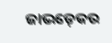ଜାଭଡ଼େକର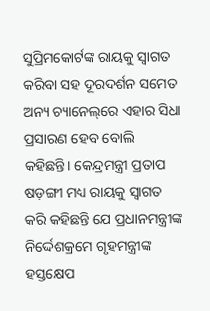ସୁପ୍ରିମକୋର୍ଟଙ୍କ ରାୟକୁ ସ୍ବାଗତ କରିବା ସହ ଦୂରଦର୍ଶନ ସମେତ ଅନ୍ୟ ଚ୍ୟାନେଲ୍‌ରେ ଏହାର ସିଧା ପ୍ରସାରଣ ହେବ ବୋଲି କହିଛନ୍ତି। କେନ୍ଦ୍ରମନ୍ତ୍ରୀ ପ୍ରତାପ ଷଡ଼ଙ୍ଗୀ ମଧ୍ୟ ରାୟକୁ ସ୍ବାଗତ କରି କହିଛନ୍ତି ଯେ ପ୍ରଧାନମନ୍ତ୍ରୀଙ୍କ ନିର୍ଦ୍ଦେଶକ୍ରମେ ଗୃହମନ୍ତ୍ରୀଙ୍କ ହସ୍ତକ୍ଷେପ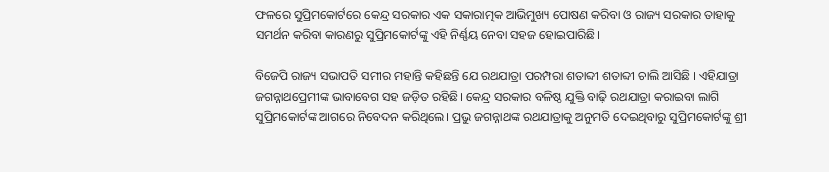ଫଳରେ ସୁପ୍ରିମକୋର୍ଟରେ କେନ୍ଦ୍ର ସରକାର ଏକ ସକାରାତ୍ମକ ଆଭିମୁଖ୍ୟ ପୋଷଣ କରିବା ଓ ରାଜ୍ୟ ସରକାର ତାହାକୁ ସମର୍ଥନ କରିବା କାରଣରୁ ସୁପ୍ରିମକୋର୍ଟଙ୍କୁ ଏହି ନିର୍ଣ୍ଣୟ ନେବା ସହଜ ହୋଇପାରିଛି।

ବିଜେପି ରାଜ୍ୟ ସଭାପତି ସମୀର ମହାନ୍ତି କହିଛନ୍ତି ଯେ ରଥଯାତ୍ରା ପରମ୍ପରା ଶତାବ୍ଦୀ ଶତାବ୍ଦୀ ଚାଲି ଆସିଛି । ଏହିଯାତ୍ରା ଜଗନ୍ନାଥପ୍ରେମୀଙ୍କ ଭାବାବେଗ ସହ ଜଡ଼ିତ ରହିଛି। କେନ୍ଦ୍ର ସରକାର ବଳିଷ୍ଠ ଯୁକ୍ତି ବାଢ଼ି ରଥଯାତ୍ରା କରାଇବା ଲାଗି ସୁପ୍ରିମକୋର୍ଟଙ୍କ ଆଗରେ ନିବେଦନ କରିଥିଲେ। ପ୍ରଭୁ ଜଗନ୍ନାଥଙ୍କ ରଥଯାତ୍ରାକୁ ଅନୁମତି ଦେଇଥିବାରୁ ସୁପ୍ରିମକୋର୍ଟଙ୍କୁ ଶ୍ରୀ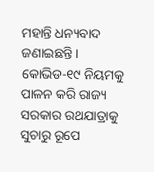ମହାନ୍ତି ଧନ୍ୟବାଦ ଜଣାଇଛନ୍ତି। କୋଭିଡ-୧୯ ନିୟମକୁ ପାଳନ କରି ରାଜ୍ୟ ସରକାର ରଥଯାତ୍ରାକୁ ସୁଚାରୁ ରୂପେ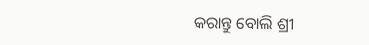କରାନ୍ତୁ ବୋଲି ଶ୍ରୀ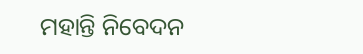ମହାନ୍ତି ନିବେଦନ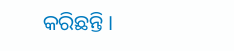କରିଛନ୍ତି।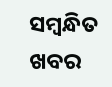ସମ୍ବନ୍ଧିତ ଖବର